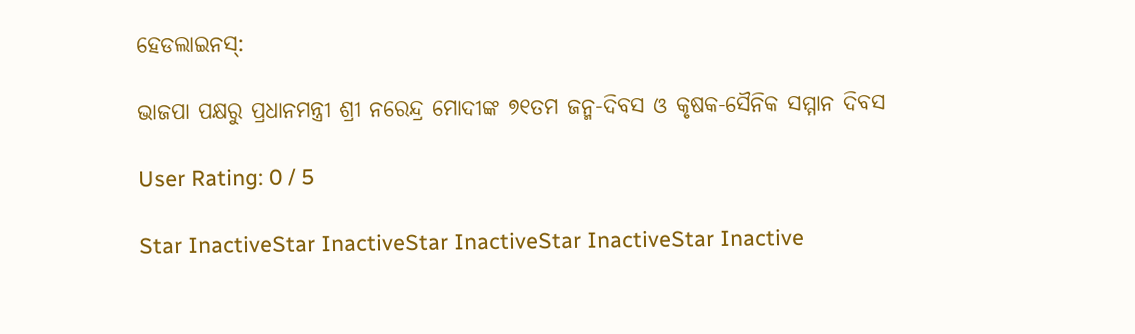ହେଡଲାଇନସ୍:

ଭାଜପା ପକ୍ଷରୁ ପ୍ରଧାନମନ୍ତ୍ରୀ ଶ୍ରୀ ନରେନ୍ଦ୍ର ମୋଦୀଙ୍କ ୭୧ତମ ଜନ୍ମ-ଦିବସ ଓ କୃଷକ-ସୈନିକ ସମ୍ମାନ ଦିବସ

User Rating: 0 / 5

Star InactiveStar InactiveStar InactiveStar InactiveStar Inactive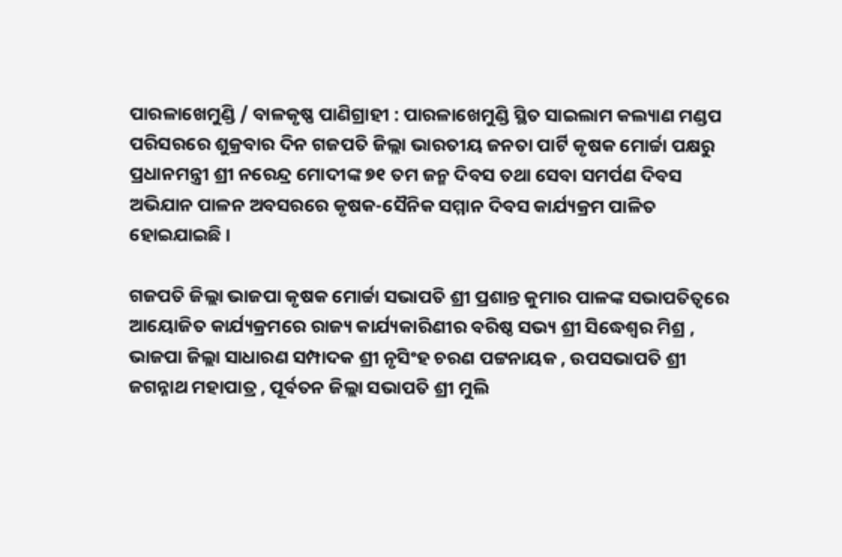ପାରଳାଖେମୁଣ୍ଡି / ବାଳକୃଷ୍ଣ ପାଣିଗ୍ରାହୀ : ପାରଳାଖେମୁଣ୍ଡି ସ୍ଥିତ ସାଇଲାମ କଲ୍ୟାଣ ମଣ୍ଡପ ପରିସରରେ ଶୁକ୍ରବାର ଦିନ ଗଜପତି ଜିଲ୍ଲା ଭାରତୀୟ ଜନତା ପାର୍ଟି କୃଷକ ମୋର୍ଚ୍ଚା ପକ୍ଷରୁ ପ୍ରଧାନମନ୍ତ୍ରୀ ଶ୍ରୀ ନରେନ୍ଦ୍ର ମୋଦୀଙ୍କ ୭୧ ତମ ଜନ୍ମ ଦିବସ ତଥା ସେବା ସମର୍ପଣ ଦିବସ ଅଭିଯାନ ପାଳନ ଅବସରରେ କୃଷକ-ସୈନିକ ସମ୍ମାନ ଦିବସ କାର୍ଯ୍ୟକ୍ରମ ପାଳିତ ହୋଇଯାଇଛି ।

ଗଜପତି ଜିଲ୍ଲା ଭାଜପା କୃଷକ ମୋର୍ଚ୍ଚା ସଭାପତି ଶ୍ରୀ ପ୍ରଶାନ୍ତ କୁମାର ପାଳଙ୍କ ସଭାପତିତ୍ୱରେ ଆୟୋଜିତ କାର୍ଯ୍ୟକ୍ରମରେ ରାଜ୍ୟ କାର୍ଯ୍ୟକାରିଣୀର ବରିଷ୍ଠ ସଭ୍ୟ ଶ୍ରୀ ସିଦ୍ଧେଶ୍ବର ମିଶ୍ର , ଭାଜପା ଜିଲ୍ଲା ସାଧାରଣ ସମ୍ପାଦକ ଶ୍ରୀ ନୃସିଂହ ଚରଣ ପଟ୍ଟନାୟକ , ଉପସଭାପତି ଶ୍ରୀ ଜଗନ୍ନାଥ ମହାପାତ୍ର , ପୂର୍ବତନ ଜିଲ୍ଲା ସଭାପତି ଶ୍ରୀ ମୁଲି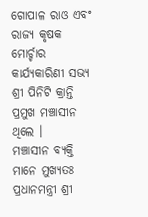ଗୋପାଳ ରାଓ ଏବଂ ରାଜ୍ୟ କୃଷକ ମୋର୍ଚ୍ଚାର କାର୍ଯ୍ୟକାରିଣୀ ସଭ୍ୟ ଶ୍ରୀ ପିନିଟି କ୍ରାନ୍ତି ପ୍ରମୁଖ ମଞ୍ଚାସୀନ ଥିଲେ ।
ମଞ୍ଚାସୀନ ବ୍ୟକ୍ତି ମାନେ ମୁଖ୍ୟତଃ ପ୍ରଧାନମନ୍ତ୍ରୀ ଶ୍ରୀ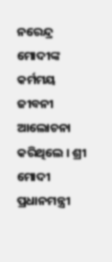ନରେନ୍ଦ୍ର ମୋଦୀଙ୍କ କର୍ମମୟ ଜୀବନୀ ଆଲୋଚନା କରିଥିଲେ । ଶ୍ରୀ ମୋଦୀ ପ୍ରଧାନମନ୍ତ୍ରୀ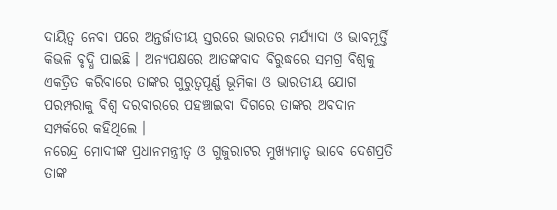ଦାୟିତ୍ୱ ନେବା ପରେ ଅନ୍ତର୍ଜାତୀୟ ସ୍ତରରେ ଭାରତର ମର୍ଯ୍ୟାଦା ଓ ଭାବମୂର୍ତ୍ତି କିଭଳି ବୃଦ୍ଧି ପାଇଛି । ଅନ୍ୟପକ୍ଷରେ ଆତଙ୍କବାଦ ବିରୁଦ୍ଧରେ ସମଗ୍ର ବିଶ୍ୱକୁ ଏକତ୍ରିତ କରିବାରେ ତାଙ୍କର ଗୁରୁତ୍ୱପୂର୍ଣ୍ଣ ଭୂମିକା ଓ ଭାରତୀୟ ଯୋଗ ପରମ୍ପରାକୁ ବିଶ୍ୱ ଦରବାରରେ ପହଞ୍ଚାଇବା ଦିଗରେ ତାଙ୍କର ଅବଦାନ ସମ୍ପର୍କରେ କହିଥିଲେ ।
ନରେନ୍ଦ୍ର ମୋଦୀଙ୍କ ପ୍ରଧାନମନ୍ତ୍ରୀତ୍ବ ଓ ଗୁଜୁରାଟର ମୁଖ୍ୟମାତୃ ଭାବେ ଦେଶପ୍ରତି ତାଙ୍କ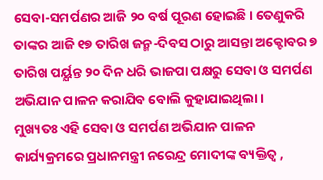ସେବା-ସମର୍ପଣର ଆଜି ୨୦ ବର୍ଷ ପୂରଣ ହୋଇଛି । ତେଣୁକରି ତାଙ୍କର ଆଜି ୧୭ ତାରିଖ ଜନ୍ମ-ଦିବସ ଠାରୁ ଆସନ୍ତା ଅକ୍ଟୋବର ୭ ତାରିଖ ପର୍ୟ୍ଯନ୍ତ ୨୦ ଦିନ ଧରି ଭାଜପା ପକ୍ଷରୁ ସେବା ଓ ସମର୍ପଣ ଅଭିଯାନ ପାଳନ କରାଯିବ ବୋଲି କୁହାଯାଇଥିଲା।
ମୁଖ୍ୟତଃ ଏହି ସେବା ଓ ସମର୍ପଣ ଅଭିଯାନ ପାଳନ କାର୍ଯ୍ୟକ୍ରମରେ ପ୍ରଧାନମନ୍ତ୍ରୀ ନରେନ୍ଦ୍ର ମୋଦୀଙ୍କ ବ୍ୟକ୍ତିତ୍ୱ ,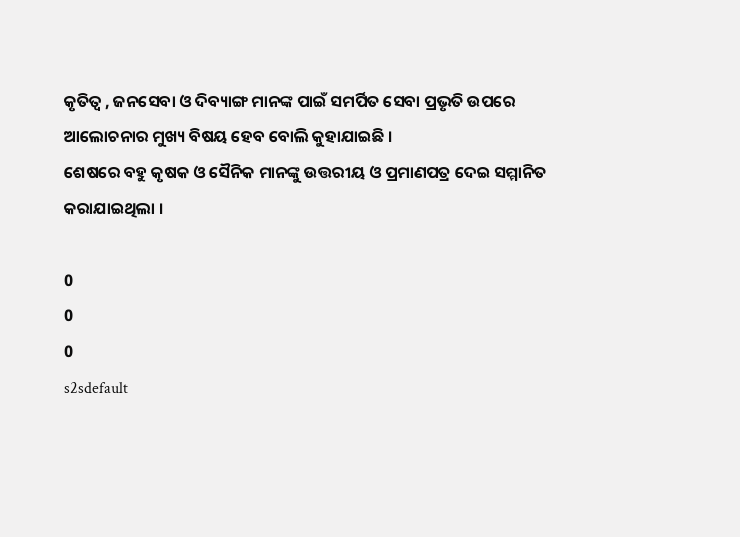କୃତିତ୍ୱ , ଜନସେବା ଓ ଦିବ୍ୟାଙ୍ଗ ମାନଙ୍କ ପାଇଁ ସମର୍ପିତ ସେବା ପ୍ରଭୃତି ଉପରେ ଆଲୋଚନାର ମୁଖ୍ୟ ବିଷୟ ହେବ ବୋଲି କୁହାଯାଇଛି ।
ଶେଷରେ ବହୁ କୃଷକ ଓ ସୈନିକ ମାନଙ୍କୁ ଉତ୍ତରୀୟ ଓ ପ୍ରମାଣପତ୍ର ଦେଇ ସମ୍ମାନିତ କରାଯାଇଥିଲା ।

0
0
0
s2sdefault